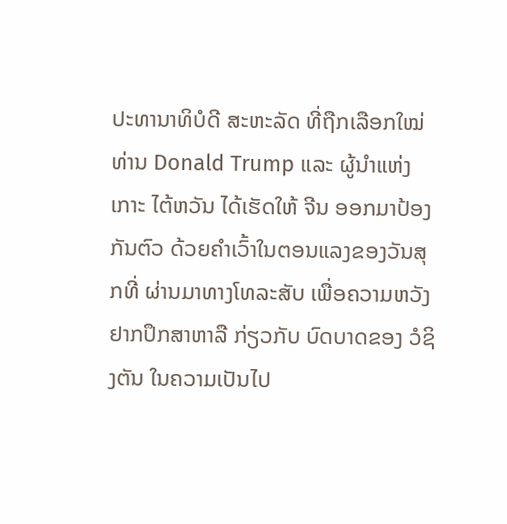ປະທານາທິບໍດີ ສະຫະລັດ ທີ່ຖືກເລືອກໃໝ່ ທ່ານ Donald Trump ແລະ ຜູ້ນຳແຫ່ງເກາະ ໄຕ້ຫວັນ ໄດ້ເຮັດໃຫ້ ຈີນ ອອກມາປ້ອງກັນຕົວ ດ້ວຍຄຳເວົ້າໃນຕອນແລງຂອງວັນສຸກທີ່ ຜ່ານມາທາງໂທລະສັບ ເພື່ອຄວາມຫວັງຢາກປຶກສາຫາລື ກ່ຽວກັບ ບົດບາດຂອງ ວໍຊິງຕັນ ໃນຄວາມເປັນໄປ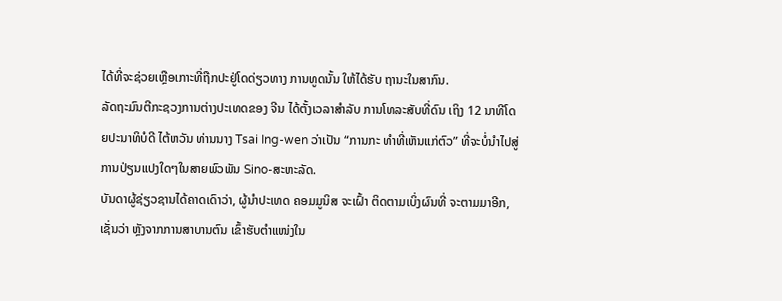ໄດ້ທີ່ຈະຊ່ວຍເຫຼືອເກາະທີ່ຖືກປະຢູ່ໂດດ່ຽວທາງ ການທູດນັ້ນ ໃຫ້ໄດ້ຮັບ ຖານະໃນສາກົນ.
ລັດຖະມົນຕີກະຊວງການຕ່າງປະເທດຂອງ ຈີນ ໄດ້ຕັ້ງເວລາສຳລັບ ການໂທລະສັບທີ່ດົນ ເຖິງ 12 ນາທີໂດຍປະນາທິບໍດີ ໄຕ້ຫວັນ ທ່ານນາງ Tsai Ing-wen ວ່າເປັນ “ການກະ ທຳທີ່ເຫັນແກ່ຕົວ” ທີ່ຈະບໍ່ນຳໄປສູ່ການປ່ຽນແປງໃດໆໃນສາຍພົວພັນ Sino-ສະຫະລັດ.
ບັນດາຜູ້ຊ່ຽວຊານໄດ້ຄາດເດົາວ່າ, ຜູ້ນຳປະເທດ ຄອມມູນິສ ຈະເຝົ້າ ຕິດຕາມເບິ່ງຜົນທີ່ ຈະຕາມມາອີກ, ເຊັ່ນວ່າ ຫຼັງຈາກການສາບານຕົນ ເຂົ້າຮັບຕຳແໜ່ງໃນ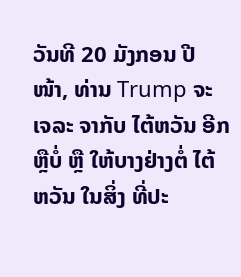ວັນທີ 20 ມັງກອນ ປີໜ້າ, ທ່ານ Trump ຈະເຈລະ ຈາກັບ ໄຕ້ຫວັນ ອີກຫຼືບໍ່ ຫຼື ໃຫ້ບາງຢ່າງຕໍ່ ໄຕ້ຫວັນ ໃນສິ່ງ ທີ່ປະ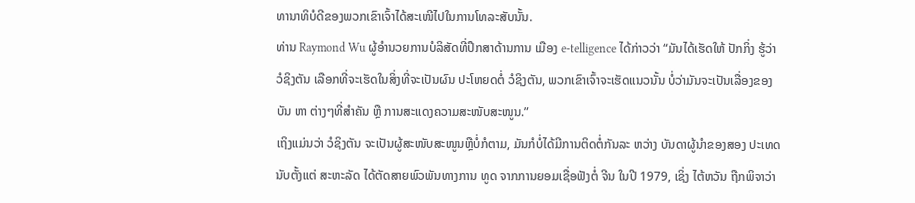ທານາທິບໍດີຂອງພວກເຂົາເຈົ້າໄດ້ສະເໜີໄປໃນການໂທລະສັບນັ້ນ.
ທ່ານ Raymond Wu ຜູ້ອຳນວຍການບໍລິສັດທີ່ປຶກສາດ້ານການ ເມືອງ e-telligence ໄດ້ກ່າວວ່າ “ມັນໄດ້ເຮັດໃຫ້ ປັກກິ່ງ ຮູ້ວ່າ ວໍຊິງຕັນ ເລືອກທີ່ຈະເຮັດໃນສິ່ງທີ່ຈະເປັນຜົນ ປະໂຫຍດຕໍ່ ວໍຊິງຕັນ, ພວກເຂົາເຈົ້າຈະເຮັດແນວນັ້ນ ບໍ່ວ່າມັນຈະເປັນເລື່ອງຂອງບັນ ຫາ ຕ່າງໆທີ່ສຳຄັນ ຫຼື ການສະແດງຄວາມສະໜັບສະໜູນ.”
ເຖິງແມ່ນວ່າ ວໍຊິງຕັນ ຈະເປັນຜູ້ສະໜັບສະໜູນຫຼືບໍ່ກໍຕາມ, ມັນກໍບໍ່ໄດ້ມີການຕິດຕໍ່ກັນລະ ຫວ່າງ ບັນດາຜູ້ນຳຂອງສອງ ປະເທດ ນັບຕັ້ງແຕ່ ສະຫະລັດ ໄດ້ຕັດສາຍພົວພັນທາງການ ທູດ ຈາກການຍອມເຊື່ອຟັງຕໍ່ ຈີນ ໃນປີ 1979, ເຊິ່ງ ໄຕ້ຫວັນ ຖືກພິຈາວ່າ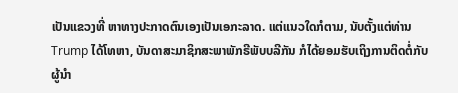ເປັນແຂວງທີ່ ຫາທາງປະກາດຕົນເອງເປັນເອກະລາດ. ແຕ່ແນວໃດກໍຕາມ, ນັບຕັ້ງແຕ່ທ່ານ Trump ໄດ້ໂທຫາ, ບັນດາສະມາຊິກສະພາພັກຣີພັບບລີກັນ ກໍໄດ້ຍອມຮັບເຖິງການຕິດຕໍ່ກັບຜູ້ນຳ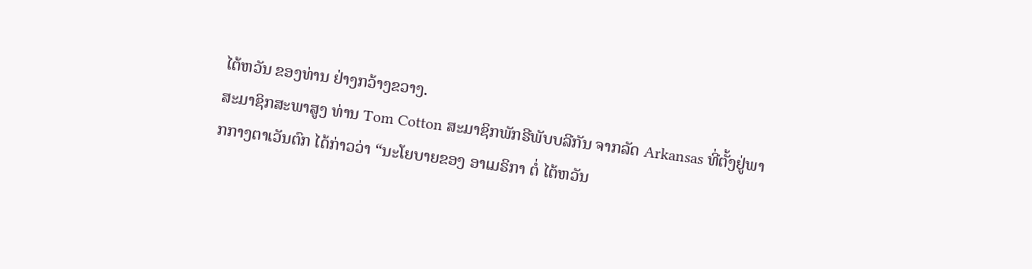ໄຕ້ຫວັນ ຂອງທ່ານ ຢ່າງກວ້າງຂວາງ.
ສະມາຊິກສະພາສູງ ທ່ານ Tom Cotton ສະມາຊິກພັກຣີພັບບລີກັນ ຈາກລັດ Arkansas ທີ່ຕັ້ງຢູ່ພາກກາງຕາເວັນຕົກ ໄດ້ກ່າວວ່າ “ນະໂຍບາຍຂອງ ອາເມຣິກາ ຕໍ່ ໄຕ້ຫວັນ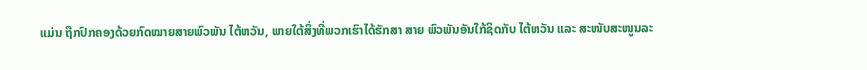ແມ່ນ ຖືກປົກຄອງດ້ວຍກົດໝາຍສາຍພົວພັນ ໄຕ້ຫວັນ, ພາຍໃຕ້ສິ່ງທີ່ພວກເຮົາໄດ້ຮັກສາ ສາຍ ພົວພັນອັນໃກ້ຊິດກັບ ໄຕ້ຫວັນ ແລະ ສະໜັບສະໜູນລະ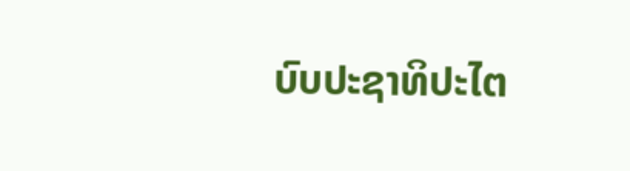ບົບປະຊາທິປະໄຕ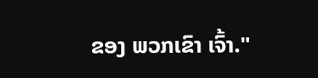ຂອງ ພວກເຂົາ ເຈົ້າ."